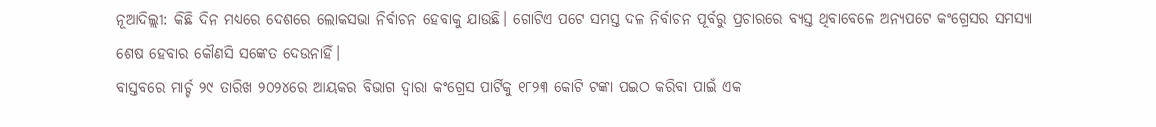ନୂଆଦିଲ୍ଲୀ: କିଛି ଦିନ ମଧ୍ୟରେ ଦେଶରେ ଲୋକସଭା ନିର୍ବାଚନ ହେବାକୁ ଯାଉଛି। ଗୋଟିଏ ପଟେ ସମସ୍ତ ଦଳ ନିର୍ବାଚନ ପୂର୍ବରୁ ପ୍ରଚାରରେ ବ୍ୟସ୍ତ ଥିବାବେଳେ ଅନ୍ୟପଟେ କଂଗ୍ରେସର ସମସ୍ୟା ଶେଷ ହେବାର କୌଣସି ସଙ୍କେତ ଦେଉନାହିଁ।
ବାସ୍ତବରେ ମାର୍ଚ୍ଚ ୨୯ ତାରିଖ ୨୦୨୪ରେ ଆୟକର ବିଭାଗ ଦ୍ୱାରା କଂଗ୍ରେସ ପାର୍ଟିକୁ ୧୮୨୩ କୋଟି ଟଙ୍କା ପଇଠ କରିବା ପାଇଁ ଏକ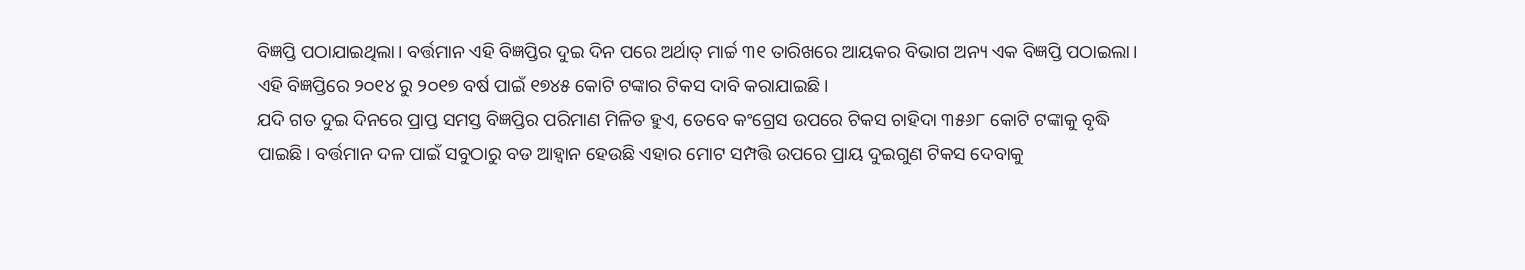ବିଜ୍ଞପ୍ତି ପଠାଯାଇଥିଲା। ବର୍ତ୍ତମାନ ଏହି ବିଜ୍ଞପ୍ତିର ଦୁଇ ଦିନ ପରେ ଅର୍ଥାତ୍ ମାର୍ଚ୍ଚ ୩୧ ତାରିଖରେ ଆୟକର ବିଭାଗ ଅନ୍ୟ ଏକ ବିଜ୍ଞପ୍ତି ପଠାଇଲା। ଏହି ବିଜ୍ଞପ୍ତିରେ ୨୦୧୪ ରୁ ୨୦୧୭ ବର୍ଷ ପାଇଁ ୧୭୪୫ କୋଟି ଟଙ୍କାର ଟିକସ ଦାବି କରାଯାଇଛି।
ଯଦି ଗତ ଦୁଇ ଦିନରେ ପ୍ରାପ୍ତ ସମସ୍ତ ବିଜ୍ଞପ୍ତିର ପରିମାଣ ମିଳିତ ହୁଏ, ତେବେ କଂଗ୍ରେସ ଉପରେ ଟିକସ ଚାହିଦା ୩୫୬୮ କୋଟି ଟଙ୍କାକୁ ବୃଦ୍ଧି ପାଇଛି। ବର୍ତ୍ତମାନ ଦଳ ପାଇଁ ସବୁଠାରୁ ବଡ ଆହ୍ଵାନ ହେଉଛି ଏହାର ମୋଟ ସମ୍ପତ୍ତି ଉପରେ ପ୍ରାୟ ଦୁଇଗୁଣ ଟିକସ ଦେବାକୁ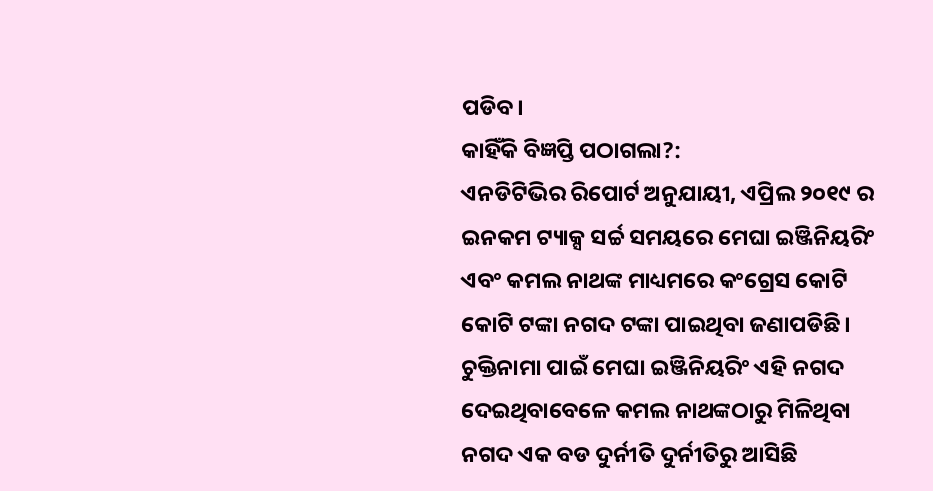ପଡିବ।
କାହିଁକି ବିଜ୍ଞପ୍ତି ପଠାଗଲା?:
ଏନଡିଟିଭିର ରିପୋର୍ଟ ଅନୁଯାୟୀ, ଏପ୍ରିଲ ୨୦୧୯ ର ଇନକମ ଟ୍ୟାକ୍ସ ସର୍ଚ୍ଚ ସମୟରେ ମେଘା ଇଞ୍ଜିନିୟରିଂ ଏବଂ କମଲ ନାଥଙ୍କ ମାଧ୍ୟମରେ କଂଗ୍ରେସ କୋଟି କୋଟି ଟଙ୍କା ନଗଦ ଟଙ୍କା ପାଇଥିବା ଜଣାପଡିଛି।
ଚୁକ୍ତିନାମା ପାଇଁ ମେଘା ଇଞ୍ଜିନିୟରିଂ ଏହି ନଗଦ ଦେଇଥିବାବେଳେ କମଲ ନାଥଙ୍କଠାରୁ ମିଳିଥିବା ନଗଦ ଏକ ବଡ ଦୁର୍ନୀତି ଦୁର୍ନୀତିରୁ ଆସିଛି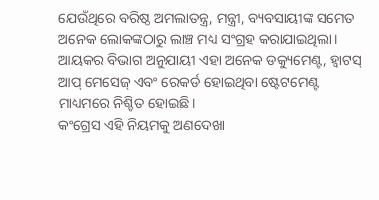ଯେଉଁଥିରେ ବରିଷ୍ଠ ଅମଲାତନ୍ତ୍ର, ମନ୍ତ୍ରୀ, ବ୍ୟବସାୟୀଙ୍କ ସମେତ ଅନେକ ଲୋକଙ୍କଠାରୁ ଲାଞ୍ଚ ମଧ୍ୟ ସଂଗ୍ରହ କରାଯାଇଥିଲା। ଆୟକର ବିଭାଗ ଅନୁଯାୟୀ ଏହା ଅନେକ ଡକ୍ୟୁମେଣ୍ଟ, ହ୍ଵାଟସ୍ ଆପ୍ ମେସେଜ୍ ଏବଂ ରେକର୍ଡ ହୋଇଥିବା ଷ୍ଟେଟମେଣ୍ଟ ମାଧ୍ୟମରେ ନିଶ୍ଚିତ ହୋଇଛି।
କଂଗ୍ରେସ ଏହି ନିୟମକୁ ଅଣଦେଖା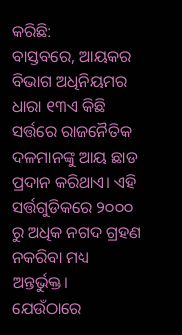କରିଛି:
ବାସ୍ତବରେ, ଆୟକର ବିଭାଗ ଅଧିନିୟମର ଧାରା ୧୩ଏ କିଛି ସର୍ତ୍ତରେ ରାଜନୈତିକ ଦଳମାନଙ୍କୁ ଆୟ ଛାଡ ପ୍ରଦାନ କରିଥାଏ। ଏହି ସର୍ତ୍ତଗୁଡିକରେ ୨୦୦୦ ରୁ ଅଧିକ ନଗଦ ଗ୍ରହଣ ନକରିବା ମଧ୍ୟ ଅନ୍ତର୍ଭୁକ୍ତ। ଯେଉଁଠାରେ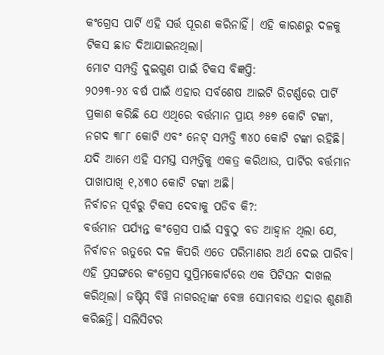କଂଗ୍ରେସ ପାର୍ଟି ଏହି ସର୍ତ୍ତ ପୂରଣ କରିନାହିଁ। ଏହି କାରଣରୁ ଦଳକୁ ଟିକସ ଛାଡ ଦିଆଯାଇନଥିଲା।
ମୋଟ ସମ୍ପତ୍ତି ଦୁଇଗୁଣ ପାଇଁ ଟିକସ ବିଜ୍ଞପ୍ତି:
୨୦୨୩-୨୪ ବର୍ଷ ପାଇଁ ଏହାର ସର୍ବଶେଷ ଆଇଟି ରିଟର୍ଣ୍ଣରେ ପାର୍ଟି ପ୍ରକାଶ କରିଛି ଯେ ଏଥିରେ ବର୍ତ୍ତମାନ ପ୍ରାୟ ୬୫୭ କୋଟି ଟଙ୍କା, ନଗଦ ୩୮୮ କୋଟି ଏବଂ ନେଟ୍ ସମ୍ପତ୍ତି ୩୪୦ କୋଟି ଟଙ୍କା ରହିଛି। ଯଦି ଆମେ ଏହି ସମସ୍ତ ସମ୍ପତ୍ତିକୁ ଏକତ୍ର କରିଥାଉ, ପାର୍ଟିର ବର୍ତ୍ତମାନ ପାଖାପାଖି ୧,୪୩୦ କୋଟି ଟଙ୍କା ଅଛି।
ନିର୍ବାଚନ ପୂର୍ବରୁ ଟିକସ ଦେବାକୁ ପଡିବ କି?:
ବର୍ତ୍ତମାନ ପର୍ଯ୍ୟନ୍ତ କଂଗ୍ରେସ ପାଇଁ ସବୁଠୁ ବଡ ଆହ୍ଵାନ ଥିଲା ଯେ, ନିର୍ବାଚନ ଋତୁରେ ଦଳ କିପରି ଏତେ ପରିମାଣର ଅର୍ଥ ଦେଇ ପାରିବ। ଏହି ପ୍ରସଙ୍ଗରେ କଂଗ୍ରେସ ସୁପ୍ରିମକୋର୍ଟରେ ଏକ ପିଟିସନ ଦାଖଲ କରିଥିଲା। ଜଷ୍ଟିସ୍ ବିୱି ନାଗରତ୍ନାଙ୍କ ବେଞ୍ଚ ସୋମବାର ଏହାର ଶୁଣାଣି କରିଛନ୍ତି। ସଲିସିଟର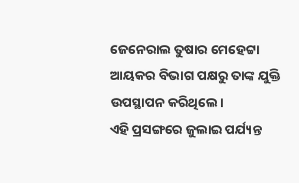ଜେନେରାଲ ତୁଷାର ମେହେଟ୍ଟା ଆୟକର ବିଭାଗ ପକ୍ଷରୁ ତାଙ୍କ ଯୁକ୍ତି ଉପସ୍ଥାପନ କରିଥିଲେ।
ଏହି ପ୍ରସଙ୍ଗରେ ଜୁଲାଇ ପର୍ଯ୍ୟନ୍ତ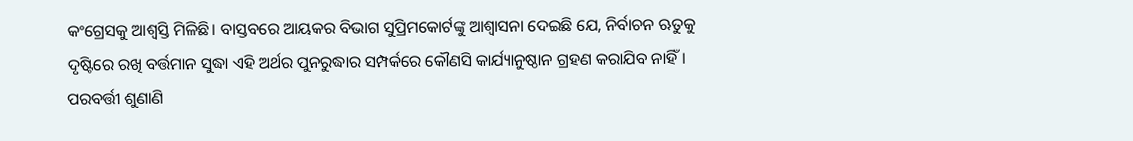କଂଗ୍ରେସକୁ ଆଶ୍ଵସ୍ତି ମିଳିଛି। ବାସ୍ତବରେ ଆୟକର ବିଭାଗ ସୁପ୍ରିମକୋର୍ଟଙ୍କୁ ଆଶ୍ୱାସନା ଦେଇଛି ଯେ, ନିର୍ବାଚନ ଋତୁକୁ ଦୃଷ୍ଟିରେ ରଖି ବର୍ତ୍ତମାନ ସୁଦ୍ଧା ଏହି ଅର୍ଥର ପୁନରୁଦ୍ଧାର ସମ୍ପର୍କରେ କୌଣସି କାର୍ଯ୍ୟାନୁଷ୍ଠାନ ଗ୍ରହଣ କରାଯିବ ନାହିଁ। ପରବର୍ତ୍ତୀ ଶୁଣାଣି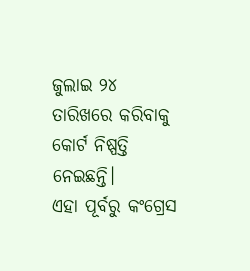ଜୁଲାଇ ୨୪ ତାରିଖରେ କରିବାକୁ କୋର୍ଟ ନିଷ୍ପତ୍ତି ନେଇଛନ୍ତି।
ଏହା ପୂର୍ବରୁ କଂଗ୍ରେସ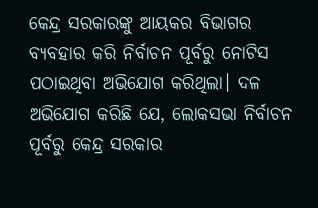କେନ୍ଦ୍ର ସରକାରଙ୍କୁ ଆୟକର ବିଭାଗର ବ୍ୟବହାର କରି ନିର୍ବାଚନ ପୂର୍ବରୁ ନୋଟିସ ପଠାଇଥିବା ଅଭିଯୋଗ କରିଥିଲା। ଦଳ ଅଭିଯୋଗ କରିଛି ଯେ, ଲୋକସଭା ନିର୍ବାଚନ ପୂର୍ବରୁ କେନ୍ଦ୍ର ସରକାର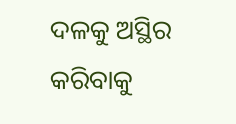ଦଳକୁ ଅସ୍ଥିର କରିବାକୁ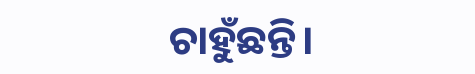ଚାହୁଁଛନ୍ତି।